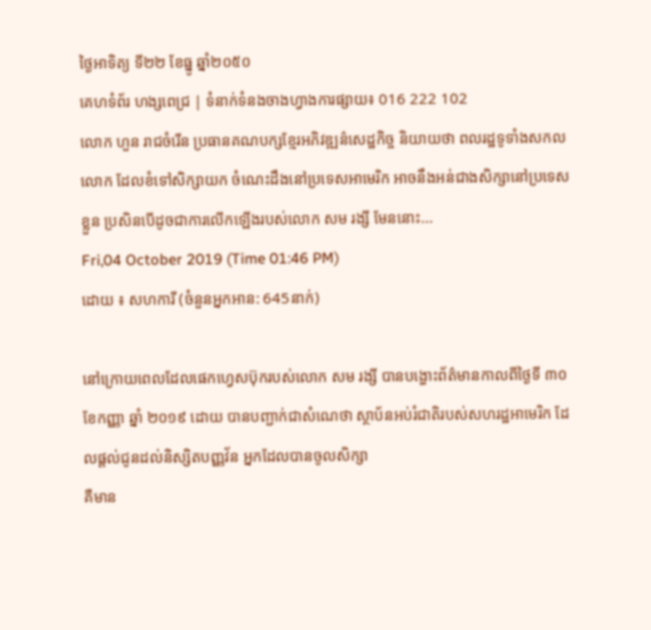ថ្ងៃអាទិត្យ ទី២២ ខែធ្នូ ឆ្នាំ២០៥០
គេហទំព័រ ហង្សពេជ្រ | ទំនាក់ទំនងចាងហ្វាងការផ្សាយ៖ 016 222 102
លោក ហួន រាជចំរើន ប្រធានគណបក្សខ្មែរអភិវឌ្ឍន៌សេដ្ឋកិច្ច និយាយថា ពលរដ្ឋទូទាំងសកលលោក ដែលខំទៅសិក្សាយក ចំណេះដឹងនៅប្រទេសអាមេរិក អាចនឹងអន់ជាងសិក្សានៅប្រទេសខ្លួន ប្រសិនបើដូចជាការលើកឡើងរបស់លោក សម រង្សី មែននោះ...
Fri,04 October 2019 (Time 01:46 PM)
ដោយ ៖ សហការី (ចំនួនអ្នកអាន: 645នាក់)

នៅក្រោយពេលដែលផេកហ្វេសប៊ុករបស់លោក សម រង្សី បានបង្ហោះព័ត៌មានកាលពីថ្ងៃទី ៣០ ខែកញ្ញា ឆ្នាំ ២០១៩ ដោយ បានបញ្ជាក់ជាសំណេថា ស្ថាប័នអប់រំជាតិរបស់សហរដ្ឋអាមេរិក ដែលផ្តល់ជូនដល់និស្សិតបញ្ញវ័ន អ្នកដែលបានចូលសិក្សា
គឺមាន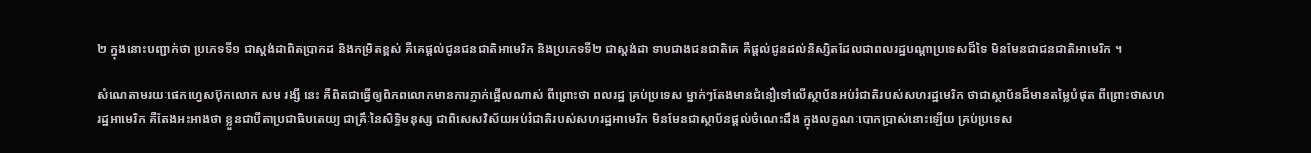២ ក្នុងនោះបញ្ជាក់ថា ប្រភេទទី១ ជាស្តង់ដាពិតប្រាកដ និងកម្រិតខ្ពស់ គឺគេផ្តល់ជូនជនជាតិអាមេរិក និងប្រភេទទី២ ជាស្តង់ដា ទាបជាងជនជាតិគេ គឺផ្តល់ជូនដល់និស្សិតដែលជាពលរដ្ឋបណ្តាប្រទេសដ៏ទៃ មិនមែនជាជនជាតិអាមេរិក ។

សំណេតាមរយៈផេកហ្វេសប៊ុកលោក សម រង្សី នេះ គឺពិតជាធ្វើឲ្យពិភពលោកមានការភ្ញាក់ផ្អើលណាស់ ពីព្រោះថា ពលរដ្ឋ គ្រប់ប្រទេស ម្នាក់ៗតែងមានជំនឿទៅលើស្ថាប័នអប់រំជាតិរបស់សហរដ្ឋមេរិក ថាជាស្ថាប័នដ៏មានតម្លៃបំផុត ពីព្រោះថាសហ
រដ្ឋអាមេរិក គឺតែងអះអាងថា ខ្លួនជាបីតាប្រជាធិបតេយ្យ ជាគ្រឹៈនៃសិទ្ធិមនុស្ស ជាពិសេសវិស័យអប់រំជាតិរបស់សហរដ្ឋអាមេរិក មិនមែនជាស្ថាប័នផ្តល់ចំណេះដឹង ក្នុងលក្ខណៈបោកប្រាស់នោះឡើយ គ្រប់ប្រទេស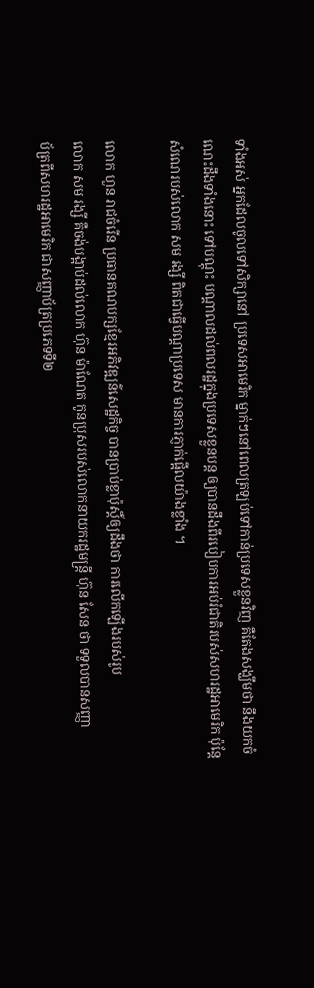ទាំងអស់ អ្នកដែលចូលទៅសិក្សានៅ ប្រទេសអាមេរិក ម្នាក់ៗនៅពេលត្រឡប់ទៅកាន់ប្រទេសខ្លួនវិញ គឺតែងសង្ឃឹមថា នឹងយកចំណេះដឹងទាំងនោះ ទៅបណ្តុះ បណ្តាលដល់ពលរដ្ឋក្នុងប្រទេសខ្លួនបន្ត ឲ្យបានដឹងពីរបៀបការអប់រំជាតិរបស់សហរដ្ឋអាមេរិក ប៉ុន្តែសំណេរបស់លោក សម រង្សី ពិតជាធ្វើបណ្តាប្រទេស មានការភ្ញាក់ផ្អើលយ៉ាងខ្លាំង ។

លោក ហួន រាជចំរើន ប្រធានគណបក្សខ្មែរអភិវឌ្ឍន៌សេដ្ឋកិច្ច បានប្រាប់ខ្លាប៉ុស្តិ៍ឲ្យដឹងថា ការលើកឡើងរបស់រូប
លោក សម រង្សី គឺចង់បង្អាប់ដល់លោក ហ៊ុន ម៉ាណែត កូនប្រុសរបស់លោកនាយករដ្ឋមន្ត្រី ហ៊ុន សែន ថា ទទួលបានសញ្ញា
ប័ត្រពីសហរដ្ឋអាមេរិក ជាសញ្ញាប័ត្រប្រភេទទី២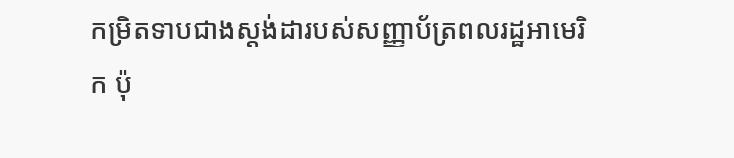កម្រិតទាបជាងស្តង់ដារបស់សញ្ញាប័ត្រពលរដ្ឋអាមេរិក ប៉ុ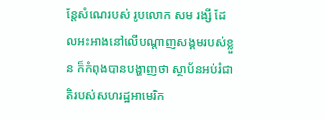ន្តែសំណេរបស់ រូបលោក សម រង្សី ដែលអះអាងនៅលើបណ្តាញសង្គមរបស់ខ្លួន ក៏កំពុងបានបង្ហាញថា ស្ថាប័នអប់រំជាតិរបស់សហរដ្ឋអាមេរិក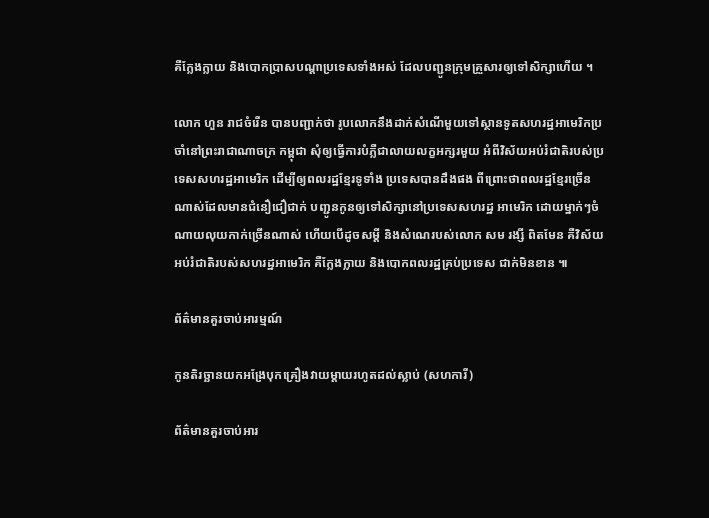គឺក្លែងក្លាយ និងបោកប្រាសបណ្តាប្រទេសទាំងអស់ ដែលបញ្ជូនក្រុមគ្រួសារឲ្យទៅសិក្សាហើយ ។

លោក ហួន រាជចំរើន បានបញ្ជាក់ថា រូបលោកនឹងដាក់សំណើមួយទៅស្ថានទូតសហរដ្ឋអាមេរិកប្រចាំនៅព្រះរាជាណាចក្រ កម្ពុជា សុំឲ្យធ្វើការបំភ្លឺជាលាយលក្ខអក្សរមួយ អំពីវិស័យអប់រំជាតិរបស់ប្រទេសសហរដ្ឋអាមេរិក ដើម្បីឲ្យពលរដ្ឋខ្មែរទូទាំង ប្រទេសបានដឹងផង ពីព្រោះថាពលរដ្ឋខ្មែរច្រើនណាស់ដែលមានជំនឿជឿជាក់ បញ្ជូនកូនឲ្យទៅសិក្សានៅប្រទេសសហរដ្ឋ អាមេរិក ដោយម្នាក់ៗចំណាយលុយកាក់ច្រើនណាស់ ហើយបើដូចសម្តី និងសំណេរបស់លោក សម រង្សី ពិតមែន គឺវិស័យ អប់រំជាតិរបស់សហរដ្ឋអាមេរិក គឺក្លែងក្លាយ និងបោកពលរដ្ឋគ្រប់ប្រទេស ជាក់មិនខាន ៕

ព័ត៌មានគួរចាប់អារម្មណ៍

កូនតិរច្ឆានយកអង្រែបុកគ្រឿងវាយម្តាយរហូតដល់ស្លាប់ (សហការី)

ព័ត៌មានគួរចាប់អារ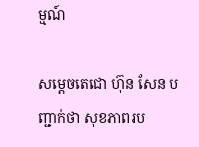ម្មណ៍

សម្តេចតេជោ ហ៊ុន សែន បញ្ជាក់ថា សុខភាពរប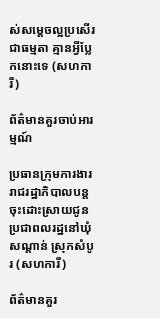ស់សម្តេចល្អប្រសើរជាធម្មតា គ្មានអ្វីប្លែកនោះទេ (សហការី)

ព័ត៌មានគួរចាប់អារម្មណ៍

ប្រធានក្រុមការងាររាជរដ្ឋាភិបាលបន្តចុះដោះស្រាយជូនប្រជាពលរដ្ឋនៅឃុំសណ្តាន់ ស្រុកសំបូរ (សហការី)

ព័ត៌មានគួរ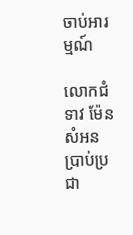ចាប់អារម្មណ៍

លោកជំទាវ ម៉ែន សំអន ប្រាប់ប្រជា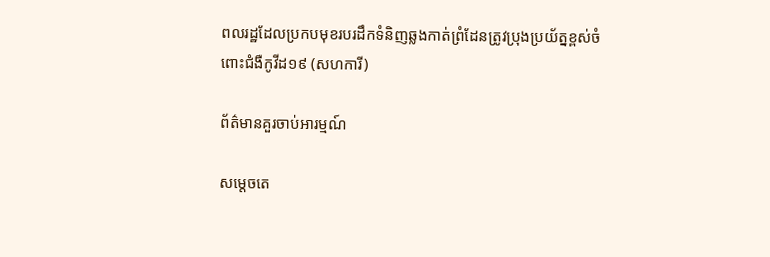ពលរដ្ឋដែលប្រកបមុខរបរដឹកទំនិញឆ្លងកាត់ព្រំដែនត្រូវប្រុងប្រយ័ត្នខ្ពស់ចំពោះជំងឺកូវីដ១៩ (សហការី)

ព័ត៌មានគួរចាប់អារម្មណ៍

សម្តេចតេ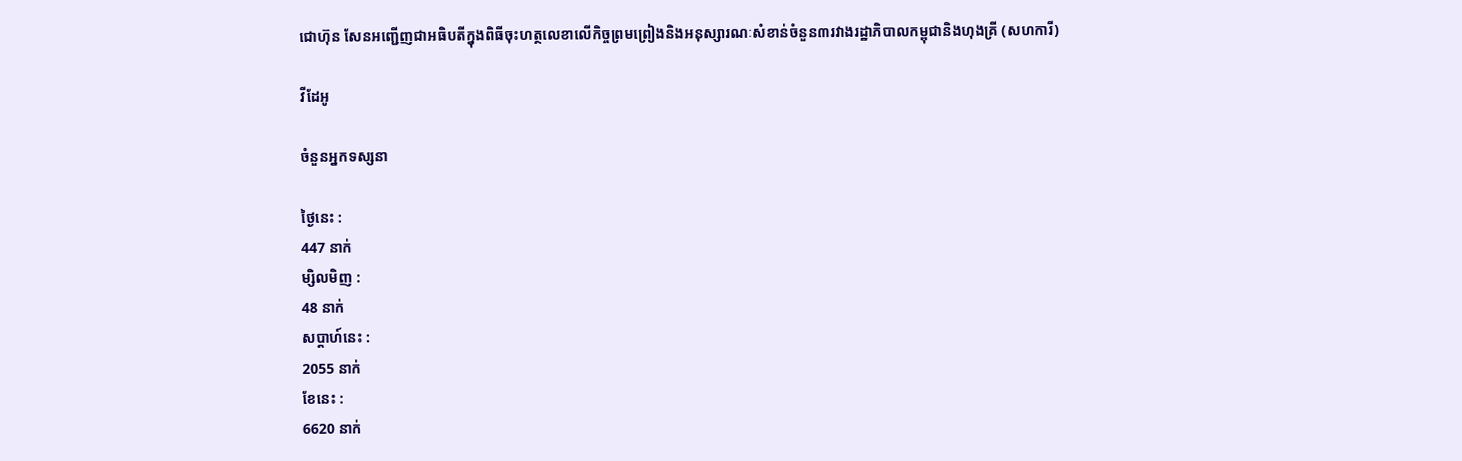ជោហ៊ុន សែនអញ្ជើញជាអធិបតីក្នុងពិធីចុះហត្ថលេខាលើកិច្ចព្រមព្រៀងនិងអនុស្សារណៈសំខាន់ចំនួន៣រវាងរដ្ឋាភិបាលកម្ពុជានិងហុងគ្រី (សហការី)

វីដែអូ

ចំនួនអ្នកទស្សនា

ថ្ងៃនេះ :
447 នាក់
ម្សិលមិញ :
48 នាក់
សប្តាហ៍នេះ :
2055 នាក់
ខែនេះ :
6620 នាក់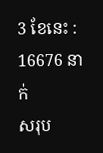3 ខែនេះ :
16676 នាក់
សរុប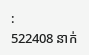:
522408 នាក់